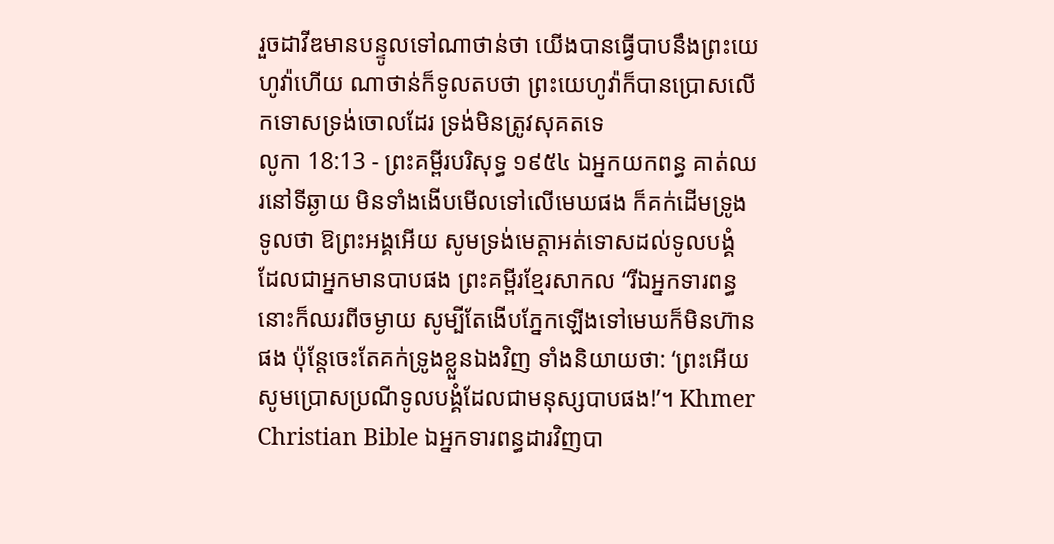រួចដាវីឌមានបន្ទូលទៅណាថាន់ថា យើងបានធ្វើបាបនឹងព្រះយេហូវ៉ាហើយ ណាថាន់ក៏ទូលតបថា ព្រះយេហូវ៉ាក៏បានប្រោសលើកទោសទ្រង់ចោលដែរ ទ្រង់មិនត្រូវសុគតទេ
លូកា 18:13 - ព្រះគម្ពីរបរិសុទ្ធ ១៩៥៤ ឯអ្នកយកពន្ធ គាត់ឈរនៅទីឆ្ងាយ មិនទាំងងើបមើលទៅលើមេឃផង ក៏គក់ដើមទ្រូងទូលថា ឱព្រះអង្គអើយ សូមទ្រង់មេត្តាអត់ទោសដល់ទូលបង្គំ ដែលជាអ្នកមានបាបផង ព្រះគម្ពីរខ្មែរសាកល “រីឯអ្នកទារពន្ធនោះក៏ឈរពីចម្ងាយ សូម្បីតែងើបភ្នែកឡើងទៅមេឃក៏មិនហ៊ានផង ប៉ុន្តែចេះតែគក់ទ្រូងខ្លួនឯងវិញ ទាំងនិយាយថា: ‘ព្រះអើយ សូមប្រោសប្រណីទូលបង្គំដែលជាមនុស្សបាបផង!’។ Khmer Christian Bible ឯអ្នកទារពន្ធដារវិញបា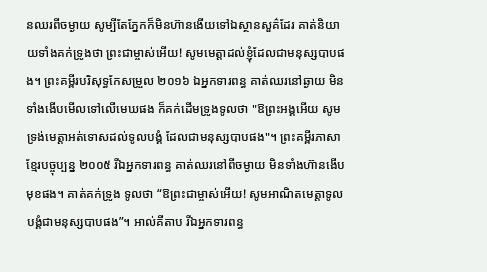នឈរពីចម្ងាយ សូម្បីតែភ្នែកក៏មិនហ៊ានងើយទៅឯស្ថានសួគ៌ដែរ គាត់និយាយទាំងគក់ទ្រូងថា ព្រះជាម្ចាស់អើយ! សូមមេត្ដាដល់ខ្ញុំដែលជាមនុស្សបាបផង។ ព្រះគម្ពីរបរិសុទ្ធកែសម្រួល ២០១៦ ឯអ្នកទារពន្ធ គាត់ឈរនៅឆ្ងាយ មិនទាំងងើបមើលទៅលើមេឃផង ក៏គក់ដើមទ្រូងទូលថា "ឱព្រះអង្គអើយ សូមទ្រង់មេត្តាអត់ទោសដល់ទូលបង្គំ ដែលជាមនុស្សបាបផង"។ ព្រះគម្ពីរភាសាខ្មែរបច្ចុប្បន្ន ២០០៥ រីឯអ្នកទារពន្ធ គាត់ឈរនៅពីចម្ងាយ មិនទាំងហ៊ានងើបមុខផង។ គាត់គក់ទ្រូង ទូលថា “ឱព្រះជាម្ចាស់អើយ! សូមអាណិតមេត្តាទូលបង្គំជាមនុស្សបាបផង”។ អាល់គីតាប រីឯអ្នកទារពន្ធ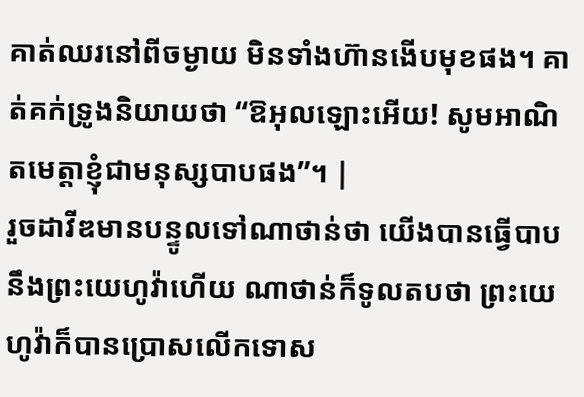គាត់ឈរនៅពីចម្ងាយ មិនទាំងហ៊ានងើបមុខផង។ គាត់គក់ទ្រូងនិយាយថា “ឱអុលឡោះអើយ! សូមអាណិតមេត្ដាខ្ញុំជាមនុស្សបាបផង”។ |
រួចដាវីឌមានបន្ទូលទៅណាថាន់ថា យើងបានធ្វើបាបនឹងព្រះយេហូវ៉ាហើយ ណាថាន់ក៏ទូលតបថា ព្រះយេហូវ៉ាក៏បានប្រោសលើកទោស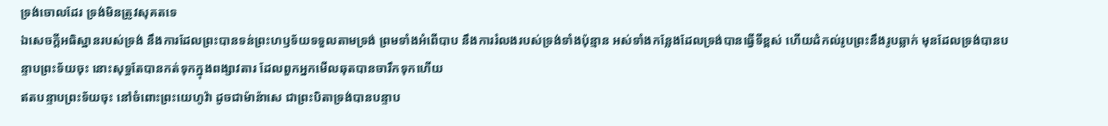ទ្រង់ចោលដែរ ទ្រង់មិនត្រូវសុគតទេ
ឯសេចក្ដីអធិស្ឋានរបស់ទ្រង់ នឹងការដែលព្រះបានទន់ព្រះហឫទ័យទទួលតាមទ្រង់ ព្រមទាំងអំពើបាប នឹងការរំលងរបស់ទ្រង់ទាំងប៉ុន្មាន អស់ទាំងកន្លែងដែលទ្រង់បានធ្វើទីខ្ពស់ ហើយដំកល់រូបព្រះនឹងរូបឆ្លាក់ មុនដែលទ្រង់បានបន្ទាបព្រះទ័យចុះ នោះសុទ្ធតែបានកត់ទុកក្នុងពង្សាវតារ ដែលពួកអ្នកមើលឆុតបានចារឹកទុកហើយ
ឥតបន្ទាបព្រះទ័យចុះ នៅចំពោះព្រះយេហូវ៉ា ដូចជាម៉ាន៉ាសេ ជាព្រះបិតាទ្រង់បានបន្ទាប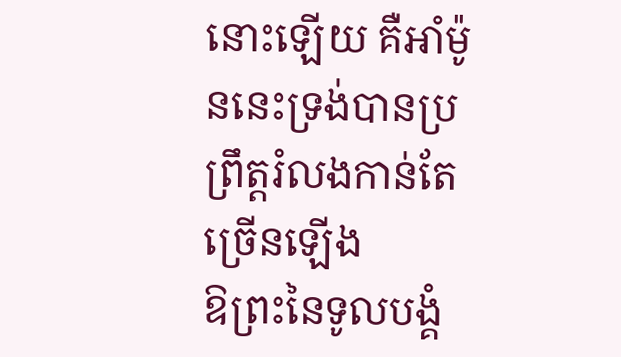នោះឡើយ គឺអាំម៉ូននេះទ្រង់បានប្រព្រឹត្តរំលងកាន់តែច្រើនឡើង
ឱព្រះនៃទូលបង្គំ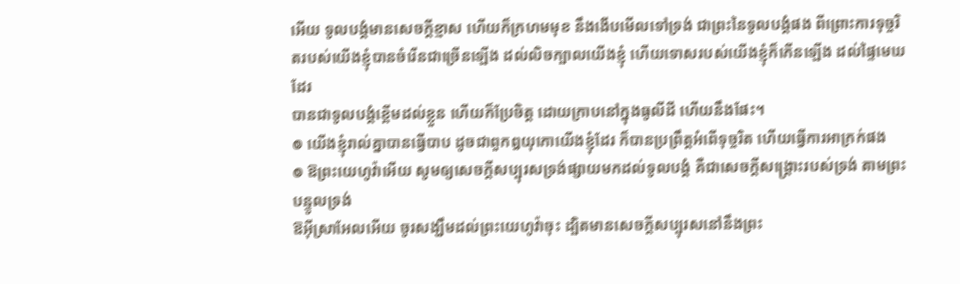អើយ ទូលបង្គំមានសេចក្ដីខ្មាស ហើយក៏ក្រហមមុខ នឹងងើបមើលទៅទ្រង់ ជាព្រះនៃទូលបង្គំផង ពីព្រោះការទុច្ចរិតរបស់យើងខ្ញុំបានចំរើនជាច្រើនឡើង ដល់លិចក្បាលយើងខ្ញុំ ហើយទោសរបស់យើងខ្ញុំក៏កើនឡើង ដល់ផ្ទៃមេឃដែរ
បានជាទូលបង្គំខ្ពើមដល់ខ្លួន ហើយក៏ប្រែចិត្ត ដោយក្រាបនៅក្នុងធូលីដី ហើយនឹងផែះ។
៙ យើងខ្ញុំរាល់គ្នាបានធ្វើបាប ដូចជាពួកឰយុកោយើងខ្ញុំដែរ ក៏បានប្រព្រឹត្តអំពើទុច្ចរិត ហើយធ្វើការអាក្រក់ផង
៙ ឱព្រះយេហូវ៉ាអើយ សូមឲ្យសេចក្ដីសប្បុរសទ្រង់ផ្សាយមកដល់ទូលបង្គំ គឺជាសេចក្ដីសង្គ្រោះរបស់ទ្រង់ តាមព្រះបន្ទូលទ្រង់
ឱអ៊ីស្រាអែលអើយ ចូរសង្ឃឹមដល់ព្រះយេហូវ៉ាចុះ ដ្បិតមានសេចក្ដីសប្បុរសនៅនឹងព្រះ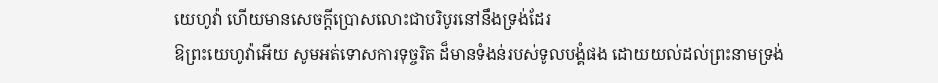យេហូវ៉ា ហើយមានសេចក្ដីប្រោសលោះជាបរិបូរនៅនឹងទ្រង់ដែរ
ឱព្រះយេហូវ៉ាអើយ សូមអត់ទោសការទុច្ចរិត ដ៏មានទំងន់របស់ទូលបង្គំផង ដោយយល់ដល់ព្រះនាមទ្រង់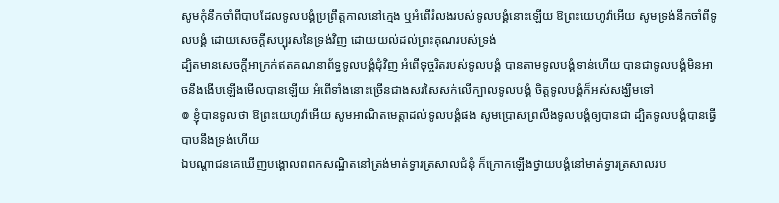សូមកុំនឹកចាំពីបាបដែលទូលបង្គំប្រព្រឹត្តកាលនៅក្មេង ឬអំពើរំលងរបស់ទូលបង្គំនោះឡើយ ឱព្រះយេហូវ៉ាអើយ សូមទ្រង់នឹកចាំពីទូលបង្គំ ដោយសេចក្ដីសប្បុរសនៃទ្រង់វិញ ដោយយល់ដល់ព្រះគុណរបស់ទ្រង់
ដ្បិតមានសេចក្ដីអាក្រក់ឥតគណនាព័ទ្ធទូលបង្គំជុំវិញ អំពើទុច្ចរិតរបស់ទូលបង្គំ បានតាមទូលបង្គំទាន់ហើយ បានជាទូលបង្គំមិនអាចនឹងងើបឡើងមើលបានឡើយ អំពើទាំងនោះច្រើនជាងសរសៃសក់លើក្បាលទូលបង្គំ ចិត្តទូលបង្គំក៏អស់សង្ឃឹមទៅ
៙ ខ្ញុំបានទូលថា ឱព្រះយេហូវ៉ាអើយ សូមអាណិតមេត្តាដល់ទូលបង្គំផង សូមប្រោសព្រលឹងទូលបង្គំឲ្យបានជា ដ្បិតទូលបង្គំបានធ្វើបាបនឹងទ្រង់ហើយ
ឯបណ្តាជនគេឃើញបង្គោលពពកសណ្ឋិតនៅត្រង់មាត់ទ្វារត្រសាលជំនុំ ក៏ក្រោកឡើងថ្វាយបង្គំនៅមាត់ទ្វារត្រសាលរប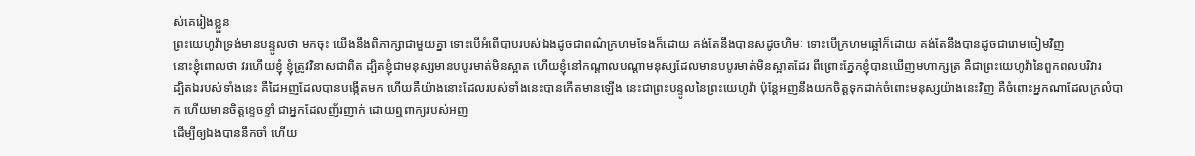ស់គេរៀងខ្លួន
ព្រះយេហូវ៉ាទ្រង់មានបន្ទូលថា មកចុះ យើងនឹងពិភាក្សាជាមួយគ្នា ទោះបើអំពើបាបរបស់ឯងដូចជាពណ៌ក្រហមទែងក៏ដោយ គង់តែនឹងបានសដូចហិមៈ ទោះបើក្រហមឆ្អៅក៏ដោយ គង់តែនឹងបានដូចជារោមចៀមវិញ
នោះខ្ញុំពោលថា វរហើយខ្ញុំ ខ្ញុំត្រូវវិនាសជាពិត ដ្បិតខ្ញុំជាមនុស្សមានបបូរមាត់មិនស្អាត ហើយខ្ញុំនៅកណ្តាលបណ្តាមនុស្សដែលមានបបូរមាត់មិនស្អាតដែរ ពីព្រោះភ្នែកខ្ញុំបានឃើញមហាក្សត្រ គឺជាព្រះយេហូវ៉ានៃពួកពលបរិវារ
ដ្បិតឯរបស់ទាំងនេះ គឺដៃអញដែលបានបង្កើតមក ហើយគឺយ៉ាងនោះដែលរបស់ទាំងនេះបានកើតមានឡើង នេះជាព្រះបន្ទូលនៃព្រះយេហូវ៉ា ប៉ុន្តែអញនឹងយកចិត្តទុកដាក់ចំពោះមនុស្សយ៉ាងនេះវិញ គឺចំពោះអ្នកណាដែលក្រលំបាក ហើយមានចិត្តខ្ទេចខ្ទាំ ជាអ្នកដែលញ័រញាក់ ដោយឮពាក្យរបស់អញ
ដើម្បីឲ្យឯងបាននឹកចាំ ហើយ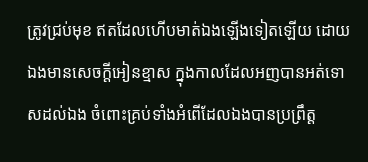ត្រូវជ្រប់មុខ ឥតដែលហើបមាត់ឯងឡើងទៀតឡើយ ដោយឯងមានសេចក្ដីអៀនខ្មាស ក្នុងកាលដែលអញបានអត់ទោសដល់ឯង ចំពោះគ្រប់ទាំងអំពើដែលឯងបានប្រព្រឹត្ត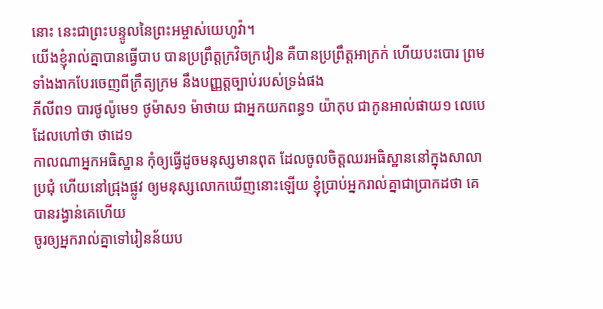នោះ នេះជាព្រះបន្ទូលនៃព្រះអម្ចាស់យេហូវ៉ា។
យើងខ្ញុំរាល់គ្នាបានធ្វើបាប បានប្រព្រឹត្តក្រវិចក្រវៀន គឺបានប្រព្រឹត្តអាក្រក់ ហើយបះបោរ ព្រមទាំងងាកបែរចេញពីក្រឹត្យក្រម នឹងបញ្ញត្តច្បាប់របស់ទ្រង់ផង
ភីលីព១ បារថូល៉ូមេ១ ថូម៉ាស១ ម៉ាថាយ ជាអ្នកយកពន្ធ១ យ៉ាកុប ជាកូនអាល់ផាយ១ លេបេ ដែលហៅថា ថាដេ១
កាលណាអ្នកអធិស្ឋាន កុំឲ្យធ្វើដូចមនុស្សមានពុត ដែលចូលចិត្តឈរអធិស្ឋាននៅក្នុងសាលាប្រជុំ ហើយនៅជ្រុងផ្លូវ ឲ្យមនុស្សលោកឃើញនោះឡើយ ខ្ញុំប្រាប់អ្នករាល់គ្នាជាប្រាកដថា គេបានរង្វាន់គេហើយ
ចូរឲ្យអ្នករាល់គ្នាទៅរៀនន័យប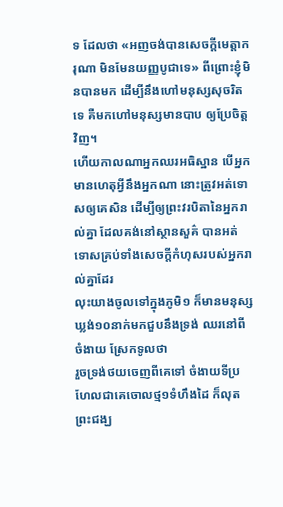ទ ដែលថា «អញចង់បានសេចក្ដីមេត្តាករុណា មិនមែនយញ្ញបូជាទេ» ពីព្រោះខ្ញុំមិនបានមក ដើម្បីនឹងហៅមនុស្សសុចរិតទេ គឺមកហៅមនុស្សមានបាប ឲ្យប្រែចិត្តវិញ។
ហើយកាលណាអ្នកឈរអធិស្ឋាន បើអ្នកមានហេតុអ្វីនឹងអ្នកណា នោះត្រូវអត់ទោសឲ្យគេសិន ដើម្បីឲ្យព្រះវរបិតានៃអ្នករាល់គ្នា ដែលគង់នៅស្ថានសួគ៌ បានអត់ទោសគ្រប់ទាំងសេចក្ដីកំហុសរបស់អ្នករាល់គ្នាដែរ
លុះយាងចូលទៅក្នុងភូមិ១ ក៏មានមនុស្សឃ្លង់១០នាក់មកជួបនឹងទ្រង់ ឈរនៅពីចំងាយ ស្រែកទូលថា
រួចទ្រង់ថយចេញពីគេទៅ ចំងាយទីប្រហែលជាគេចោលថ្ម១ទំហឹងដៃ ក៏លុតព្រះជង្ឃ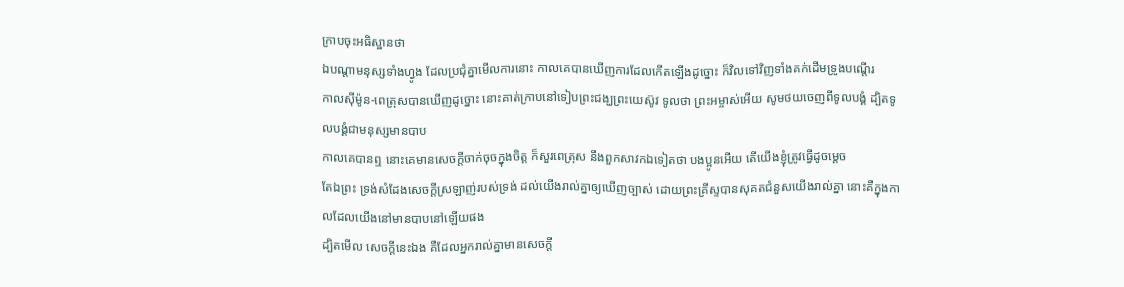ក្រាបចុះអធិស្ឋានថា
ឯបណ្តាមនុស្សទាំងហ្វូង ដែលប្រជុំគ្នាមើលការនោះ កាលគេបានឃើញការដែលកើតឡើងដូច្នោះ ក៏វិលទៅវិញទាំងគក់ដើមទ្រូងបណ្តើរ
កាលស៊ីម៉ូន-ពេត្រុសបានឃើញដូច្នោះ នោះគាត់ក្រាបនៅទៀបព្រះជង្ឃព្រះយេស៊ូវ ទូលថា ព្រះអម្ចាស់អើយ សូមថយចេញពីទូលបង្គំ ដ្បិតទូលបង្គំជាមនុស្សមានបាប
កាលគេបានឮ នោះគេមានសេចក្ដីចាក់ចុចក្នុងចិត្ត ក៏សួរពេត្រុស នឹងពួកសាវកឯទៀតថា បងប្អូនអើយ តើយើងខ្ញុំត្រូវធ្វើដូចម្តេច
តែឯព្រះ ទ្រង់សំដែងសេចក្ដីស្រឡាញ់របស់ទ្រង់ ដល់យើងរាល់គ្នាឲ្យឃើញច្បាស់ ដោយព្រះគ្រីស្ទបានសុគតជំនួសយើងរាល់គ្នា នោះគឺក្នុងកាលដែលយើងនៅមានបាបនៅឡើយផង
ដ្បិតមើល សេចក្ដីនេះឯង គឺដែលអ្នករាល់គ្នាមានសេចក្ដី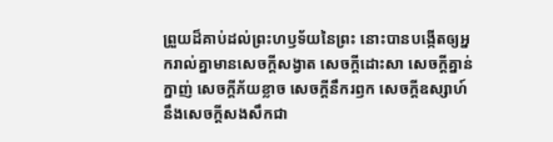ព្រួយដ៏គាប់ដល់ព្រះហឫទ័យនៃព្រះ នោះបានបង្កើតឲ្យអ្នករាល់គ្នាមានសេចក្ដីសង្វាត សេចក្ដីដោះសា សេចក្ដីគ្នាន់ក្នាញ់ សេចក្ដីភ័យខ្លាច សេចក្ដីនឹករឭក សេចក្ដីឧស្សាហ៍ នឹងសេចក្ដីសងសឹកជា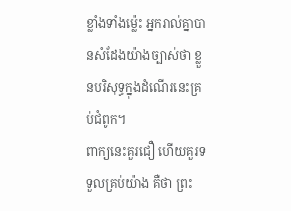ខ្លាំងទាំងម៉្លេះ អ្នករាល់គ្នាបានសំដែងយ៉ាងច្បាស់ថា ខ្លួនបរិសុទ្ធក្នុងដំណើរនេះគ្រប់ជំពូក។
ពាក្យនេះគួរជឿ ហើយគួរទទួលគ្រប់យ៉ាង គឺថា ព្រះ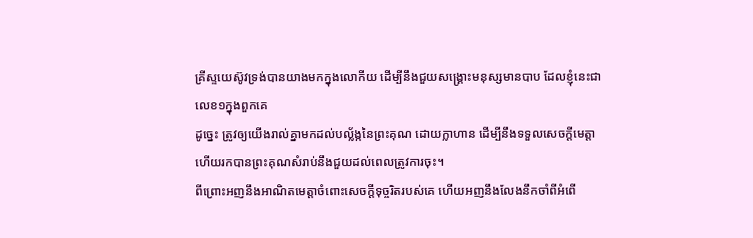គ្រីស្ទយេស៊ូវទ្រង់បានយាងមកក្នុងលោកីយ ដើម្បីនឹងជួយសង្គ្រោះមនុស្សមានបាប ដែលខ្ញុំនេះជាលេខ១ក្នុងពួកគេ
ដូច្នេះ ត្រូវឲ្យយើងរាល់គ្នាមកដល់បល្ល័ង្កនៃព្រះគុណ ដោយក្លាហាន ដើម្បីនឹងទទួលសេចក្ដីមេត្តា ហើយរកបានព្រះគុណសំរាប់នឹងជួយដល់ពេលត្រូវការចុះ។
ពីព្រោះអញនឹងអាណិតមេត្តាចំពោះសេចក្ដីទុច្ចរិតរបស់គេ ហើយអញនឹងលែងនឹកចាំពីអំពើ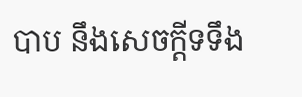បាប នឹងសេចក្ដីទទឹង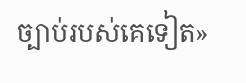ច្បាប់របស់គេទៀត»